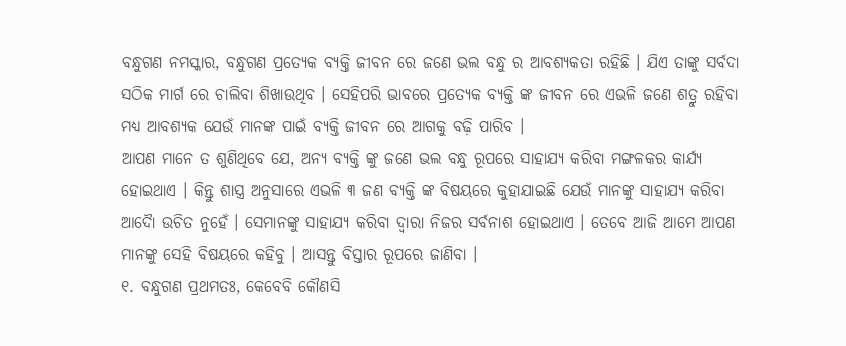ବନ୍ଧୁଗଣ ନମସ୍କାର, ବନ୍ଧୁଗଣ ପ୍ରତ୍ୟେକ ବ୍ୟକ୍ତି ଜୀବନ ରେ ଜଣେ ଭଲ ବନ୍ଧୁ ର ଆବଶ୍ୟକତା ରହିଛି । ଯିଏ ତାଙ୍କୁ ସର୍ବଦା ସଠିକ ମାର୍ଗ ରେ ଚାଲିବା ଶିଖାଉଥିବ । ସେହିପରି ଭାବରେ ପ୍ରତ୍ୟେକ ବ୍ୟକ୍ତି ଙ୍କ ଜୀବନ ରେ ଏଭଳି ଜଣେ ଶତ୍ରୁ ରହିବା ମଧ୍ୟ ଆବଶ୍ୟକ ଯେଉଁ ମାନଙ୍କ ପାଇଁ ବ୍ୟକ୍ତି ଜୀବନ ରେ ଆଗକୁ ବଢ଼ି ପାରିବ ।
ଆପଣ ମାନେ ତ ଶୁଣିଥିବେ ଯେ, ଅନ୍ୟ ବ୍ୟକ୍ତି ଙ୍କୁ ଜଣେ ଭଲ ବନ୍ଧୁ ରୂପରେ ସାହାଯ୍ୟ କରିବା ମଙ୍ଗଳକର କାର୍ଯ୍ୟ ହୋଇଥାଏ । କିନ୍ତୁ ଶାସ୍ତ୍ର ଅନୁସାରେ ଏଭଳି ୩ ଜଣ ବ୍ୟକ୍ତି ଙ୍କ ବିଷୟରେ କୁହାଯାଇଛି ଯେଉଁ ମାନଙ୍କୁ ସାହାଯ୍ୟ କରିବା ଆଦୋୖ ଉଚିତ ନୁହେଁ । ସେମାନଙ୍କୁ ସାହାଯ୍ୟ କରିବା ଦ୍ଵାରା ନିଜର ସର୍ବନାଶ ହୋଇଥାଏ । ତେବେ ଆଜି ଆମେ ଆପଣ ମାନଙ୍କୁ ସେହି ବିଷୟରେ କହିବୁ । ଆସନ୍ତୁ ବିସ୍ତାର ରୂପରେ ଜାଣିବା ।
୧. ବନ୍ଧୁଗଣ ପ୍ରଥମତଃ, କେବେବି କୌଣସି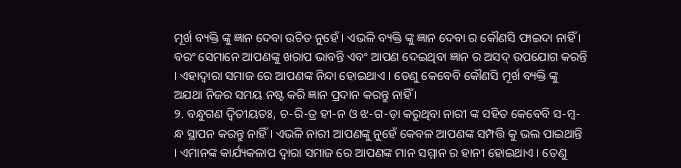ମୂର୍ଖ ବ୍ୟକ୍ତି ଙ୍କୁ ଜ୍ଞାନ ଦେବା ଉଚିତ ନୁହେଁ । ଏଭଳି ବ୍ୟକ୍ତି ଙ୍କୁ ଜ୍ଞାନ ଦେବା ର କୌଣସି ଫାଇଦା ନାହିଁ । ବରଂ ସେମାନେ ଆପଣଙ୍କୁ ଖରାପ ଭାବନ୍ତି ଏବଂ ଆପଣ ଦେଇଥିବା ଜ୍ଞାନ ର ଅସଦ୍ ଉପଯୋଗ କରନ୍ତି । ଏହାଦ୍ବାରା ସମାଜ ରେ ଆପଣଙ୍କ ନିନ୍ଦା ହୋଇଥାଏ । ତେଣୁ କେବେବି କୌଣସି ମୂର୍ଖ ବ୍ୟକ୍ତି ଙ୍କୁ ଅଯଥା ନିଜର ସମୟ ନଷ୍ଟ କରି ଜ୍ଞାନ ପ୍ରଦାନ କରନ୍ତୁ ନାହିଁ ।
୨. ବନ୍ଧୁଗଣ ଦ୍ବିତୀୟତଃ, ଚ-ରି-ତ୍ର ହୀ-ନ ଓ ଝ-ଗ-ଡ଼ା କରୁଥିବା ନାରୀ ଙ୍କ ସହିତ କେବେବି ସ-ମ୍ବ-ନ୍ଧ ସ୍ଥାପନ କରନ୍ତୁ ନାହିଁ । ଏଭଳି ନାରୀ ଆପଣଙ୍କୁ ନୁହେଁ କେବଳ ଆପଣଙ୍କ ସମ୍ପତ୍ତି କୁ ଭଲ ପାଇଥାନ୍ତି । ଏମାନଙ୍କ କାର୍ଯ୍ୟକଳାପ ଦ୍ୱାରା ସମାଜ ରେ ଆପଣଙ୍କ ମାନ ସମ୍ମାନ ର ହାନୀ ହୋଇଥାଏ । ତେଣୁ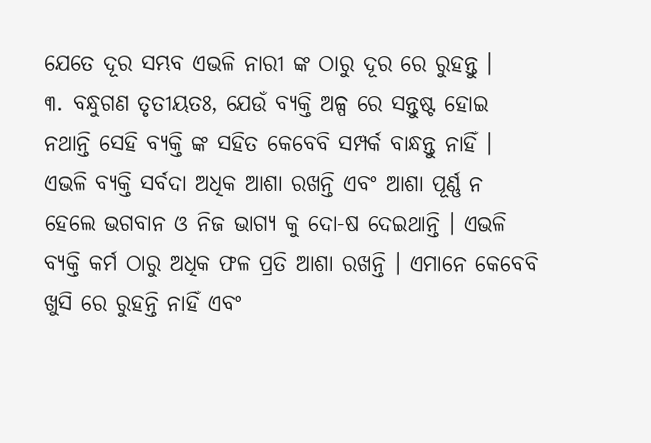ଯେତେ ଦୂର ସମ୍ଭବ ଏଭଳି ନାରୀ ଙ୍କ ଠାରୁ ଦୂର ରେ ରୁହନ୍ତୁ ।
୩. ବନ୍ଧୁଗଣ ତୃତୀୟତଃ, ଯେଉଁ ବ୍ୟକ୍ତି ଅଳ୍ପ ରେ ସନ୍ତୁଷ୍ଟ ହୋଇ ନଥାନ୍ତି ସେହି ବ୍ୟକ୍ତି ଙ୍କ ସହିତ କେବେବି ସମ୍ପର୍କ ବାନ୍ଧନ୍ତୁ ନାହିଁ । ଏଭଳି ବ୍ୟକ୍ତି ସର୍ବଦା ଅଧିକ ଆଶା ରଖନ୍ତି ଏବଂ ଆଶା ପୂର୍ଣ୍ଣ ନ ହେଲେ ଭଗବାନ ଓ ନିଜ ଭାଗ୍ୟ କୁ ଦୋ-ଷ ଦେଇଥାନ୍ତି । ଏଭଳି ବ୍ୟକ୍ତି କର୍ମ ଠାରୁ ଅଧିକ ଫଳ ପ୍ରତି ଆଶା ରଖନ୍ତି । ଏମାନେ କେବେବି ଖୁସି ରେ ରୁହନ୍ତି ନାହିଁ ଏବଂ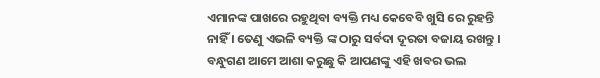ଏମାନଙ୍କ ପାଖରେ ରହୁଥିବା ବ୍ୟକ୍ତି ମଧ୍ୟ କେବେବି ଖୁସି ରେ ରୁହନ୍ତି ନାହିଁ । ତେଣୁ ଏଭଳି ବ୍ୟକ୍ତି ଙ୍କ ଠାରୁ ସର୍ବଦା ଦୂରତା ବଜାୟ ରଖନ୍ତୁ ।
ବନ୍ଧୁଗଣ ଆମେ ଆଶା କରୁଛୁ କି ଆପଣଙ୍କୁ ଏହି ଖବର ଭଲ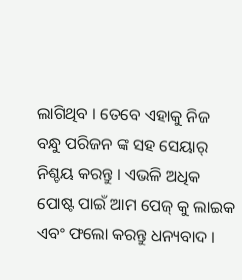ଲାଗିଥିବ । ତେବେ ଏହାକୁ ନିଜ ବନ୍ଧୁ ପରିଜନ ଙ୍କ ସହ ସେୟାର୍ ନିଶ୍ଚୟ କରନ୍ତୁ । ଏଭଳି ଅଧିକ ପୋଷ୍ଟ ପାଇଁ ଆମ ପେଜ୍ କୁ ଲାଇକ ଏବଂ ଫଲୋ କରନ୍ତୁ ଧନ୍ୟବାଦ ।